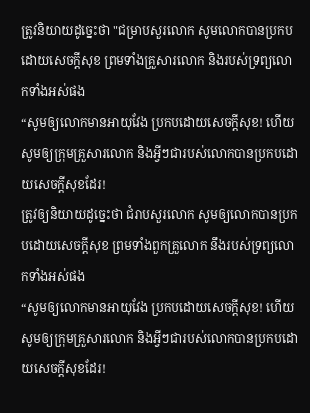ត្រូវនិយាយដូច្នេះថា "ជម្រាបសួរលោក សូមលោកបានប្រកបដោយសេចក្ដីសុខ ព្រមទាំងគ្រួសារលោក និងរបស់ទ្រព្យលោកទាំងអស់ផង
“សូមឲ្យលោកមានអាយុវែង ប្រកបដោយសេចក្ដីសុខ! ហើយសូមឲ្យក្រុមគ្រួសារលោក និងអ្វីៗជារបស់លោកបានប្រកបដោយសេចក្ដីសុខដែរ!
ត្រូវឲ្យនិយាយដូច្នេះថា ជំរាបសួរលោក សូមឲ្យលោកបានប្រកបដោយសេចក្ដីសុខ ព្រមទាំងពួកគ្រួលោក នឹងរបស់ទ្រព្យលោកទាំងអស់ផង
“សូមឲ្យលោកមានអាយុវែង ប្រកបដោយសេចក្តីសុខ! ហើយសូមឲ្យក្រុមគ្រួសារលោក និងអ្វីៗជារបស់លោកបានប្រកបដោយសេចក្តីសុខដែរ!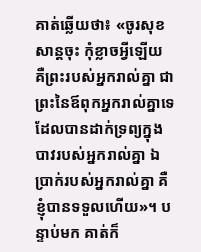គាត់ឆ្លើយថា៖ «ចូរសុខសាន្តចុះ កុំខ្លាចអ្វីឡើយ គឺព្រះរបស់អ្នករាល់គ្នា ជាព្រះនៃឪពុកអ្នករាល់គ្នាទេ ដែលបានដាក់ទ្រព្យក្នុងបាវរបស់អ្នករាល់គ្នា ឯប្រាក់របស់អ្នករាល់គ្នា គឺខ្ញុំបានទទួលហើយ»។ បន្ទាប់មក គាត់ក៏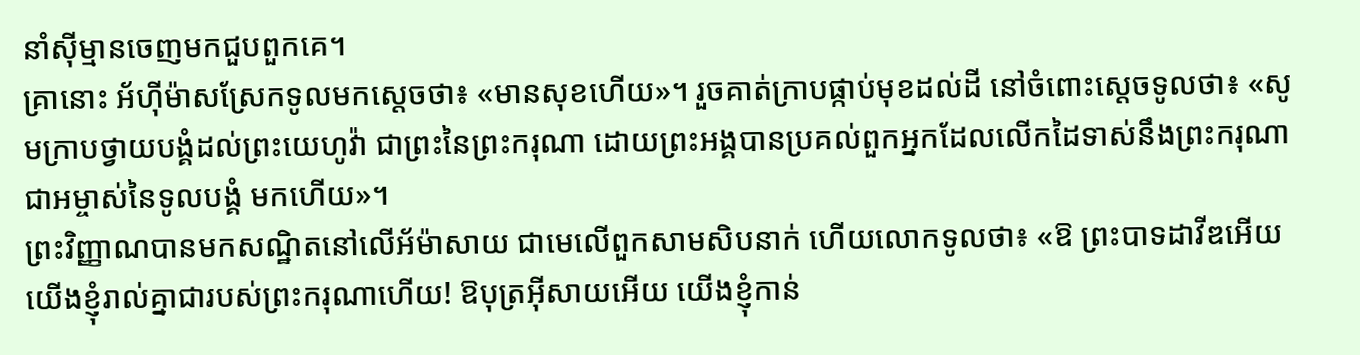នាំស៊ីម្មានចេញមកជួបពួកគេ។
គ្រានោះ អ័ហ៊ីម៉ាសស្រែកទូលមកស្តេចថា៖ «មានសុខហើយ»។ រួចគាត់ក្រាបផ្កាប់មុខដល់ដី នៅចំពោះស្តេចទូលថា៖ «សូមក្រាបថ្វាយបង្គំដល់ព្រះយេហូវ៉ា ជាព្រះនៃព្រះករុណា ដោយព្រះអង្គបានប្រគល់ពួកអ្នកដែលលើកដៃទាស់នឹងព្រះករុណាជាអម្ចាស់នៃទូលបង្គំ មកហើយ»។
ព្រះវិញ្ញាណបានមកសណ្ឋិតនៅលើអ័ម៉ាសាយ ជាមេលើពួកសាមសិបនាក់ ហើយលោកទូលថា៖ «ឱ ព្រះបាទដាវីឌអើយ យើងខ្ញុំរាល់គ្នាជារបស់ព្រះករុណាហើយ! ឱបុត្រអ៊ីសាយអើយ យើងខ្ញុំកាន់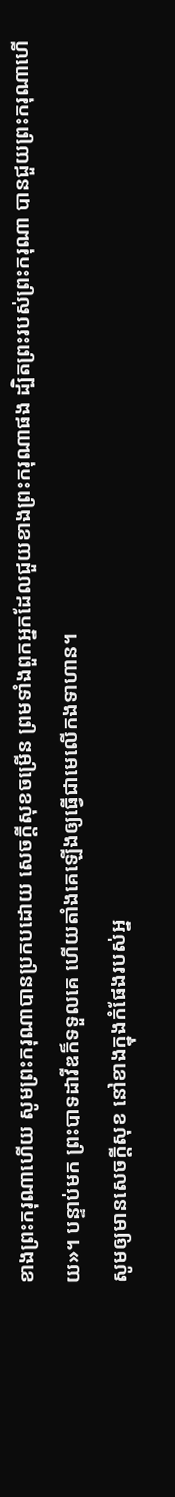ខាងព្រះករុណាហើយ សូមព្រះករុណាបានប្រកបដោយ សេចក្ដីសុខចម្រើន ព្រមទាំងពួកអ្នកដែលជួយខាងព្រះករុណាផង ដ្បិតព្រះរបស់ព្រះករុណា បានជួយព្រះករុណាហើយ»។ បន្ទាប់មក ព្រះបាទដាវីឌក៏ទទួលគេ ហើយតាំងគេឡើងឲ្យធ្វើជាមេលើកងទាហាន។
សូមឲ្យមានសេចក្ដីសុខ នៅខាងក្នុងកំផែងរបស់អ្ន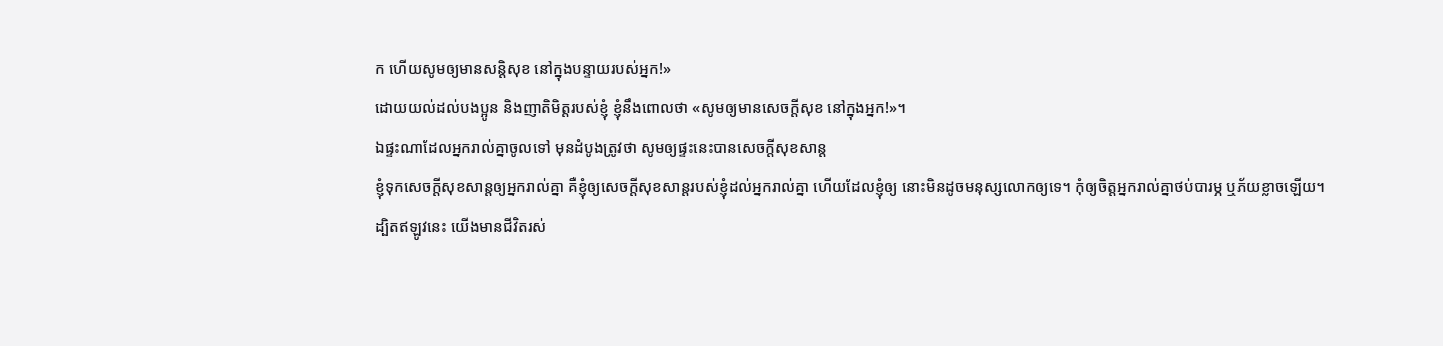ក ហើយសូមឲ្យមានសន្ដិសុខ នៅក្នុងបន្ទាយរបស់អ្នក!»
ដោយយល់ដល់បងប្អូន និងញាតិមិត្តរបស់ខ្ញុំ ខ្ញុំនឹងពោលថា «សូមឲ្យមានសេចក្ដីសុខ នៅក្នុងអ្នក!»។
ឯផ្ទះណាដែលអ្នករាល់គ្នាចូលទៅ មុនដំបូងត្រូវថា សូមឲ្យផ្ទះនេះបានសេចក្តីសុខសាន្ត
ខ្ញុំទុកសេចក្តីសុខសាន្តឲ្យអ្នករាល់គ្នា គឺខ្ញុំឲ្យសេចក្តីសុខសាន្តរបស់ខ្ញុំដល់អ្នករាល់គ្នា ហើយដែលខ្ញុំឲ្យ នោះមិនដូចមនុស្សលោកឲ្យទេ។ កុំឲ្យចិត្តអ្នករាល់គ្នាថប់បារម្ភ ឬភ័យខ្លាចឡើយ។
ដ្បិតឥឡូវនេះ យើងមានជីវិតរស់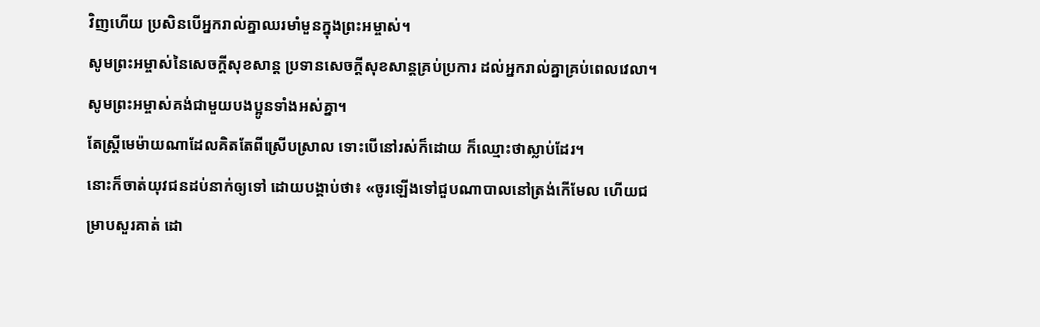វិញហើយ ប្រសិនបើអ្នករាល់គ្នាឈរមាំមួនក្នុងព្រះអម្ចាស់។
សូមព្រះអម្ចាស់នៃសេចក្ដីសុខសាន្ត ប្រទានសេចក្ដីសុខសាន្តគ្រប់ប្រការ ដល់អ្នករាល់គ្នាគ្រប់ពេលវេលា។ សូមព្រះអម្ចាស់គង់ជាមួយបងប្អូនទាំងអស់គ្នា។
តែស្ត្រីមេម៉ាយណាដែលគិតតែពីស្រើបស្រាល ទោះបើនៅរស់ក៏ដោយ ក៏ឈ្មោះថាស្លាប់ដែរ។
នោះក៏ចាត់យុវជនដប់នាក់ឲ្យទៅ ដោយបង្គាប់ថា៖ «ចូរឡើងទៅជួបណាបាលនៅត្រង់កើមែល ហើយជម្រាបសួរគាត់ ដោ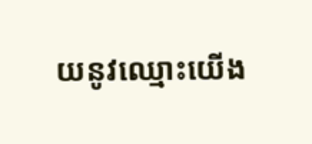យនូវឈ្មោះយើង